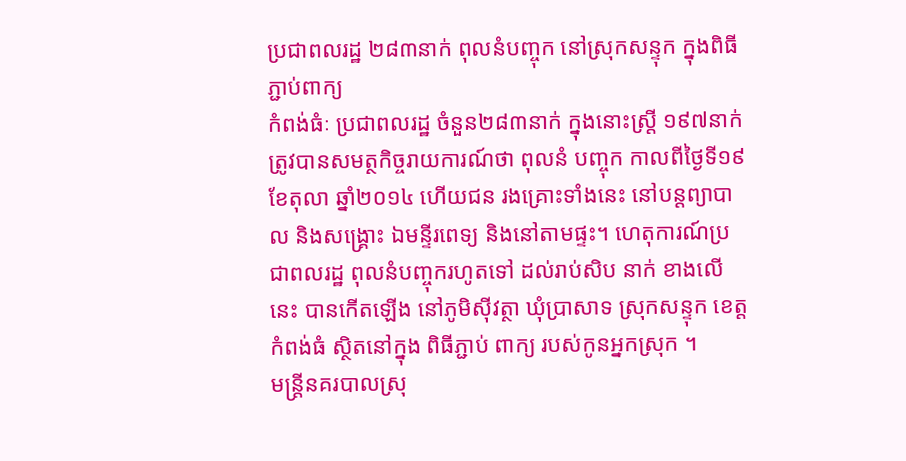ប្រជាពលរដ្ឋ ២៨៣នាក់ ពុលនំបញ្ចុក នៅស្រុកសន្ទុក ក្នុងពិធីភ្ជាប់ពាក្យ
កំពង់ធំៈ ប្រជាពលរដ្ឋ ចំនួន២៨៣នាក់ ក្នុងនោះស្រ្តី ១៩៧នាក់ ត្រូវបានសមត្ថកិច្ចរាយការណ៍ថា ពុលនំ បញ្ចុក កាលពីថ្ងៃទី១៩ ខែតុលា ឆ្នាំ២០១៤ ហើយជន រងគ្រោះទាំងនេះ នៅបន្តព្យាបាល និងសង្រ្គោះ ឯមនី្ទរពេទ្យ និងនៅតាមផ្ទះ។ ហេតុការណ៍ប្រជាពលរដ្ឋ ពុលនំបញ្ចុករហូតទៅ ដល់រាប់សិប នាក់ ខាងលើនេះ បានកើតឡើង នៅភូមិស៊ីវត្ថា ឃុំប្រាសាទ ស្រុកសន្ទុក ខេត្តកំពង់ធំ ស្ថិតនៅក្នុង ពិធីភ្ជាប់ ពាក្យ របស់កូនអ្នកស្រុក ។
មន្រ្តីនគរបាលស្រុ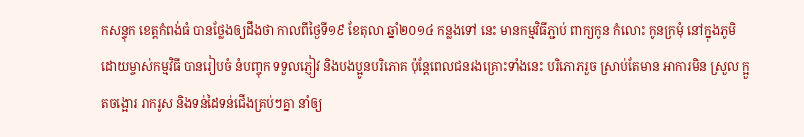កសន្ទុក ខេត្តកំពង់ធំ បានថ្លែងឲ្យដឹងថា កាលពីថ្ងៃទី១៩ ខែតុលា ឆ្នាំ២០១៤ កន្លងទៅ នេះ មានកម្មវិធីភ្ជាប់ ពាក្យកូន កំលោះ កូនក្រមុំ នៅក្នុងភូមិ ដោយម្ចាស់កម្មវិធី បានរៀបចំ នំបញ្ចុក ទទួលភ្ញៀវ និងបងប្អូនបរិភោគ ប៉ុន្តែពេលជនរងគ្រោះទាំងនេះ បរិភោភរួច ស្រាប់តែមាន អាការមិន ស្រួល ក្អួតចង្អោរ រាករូស និងទន់ដៃទន់ជើងគ្រប់ៗគ្នា នាំឲ្យ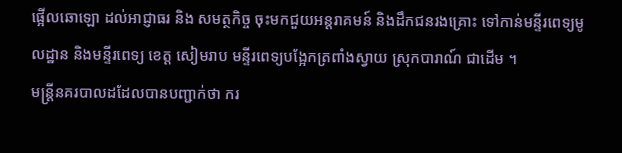ផ្អើលឆោឡោ ដល់អាជ្ញាធរ និង សមត្ថកិច្ច ចុះមកជួយអន្តរាគមន៍ និងដឹកជនរងគ្រោះ ទៅកាន់មនី្ទរពេទ្យមូលដ្ឋាន និងមនី្ទរពេទ្យ ខេត្ត សៀមរាប មនី្ទរពេទ្យបង្អែកត្រពាំងស្វាយ ស្រុកបារាណ៍ ជាដើម ។
មន្រ្តីនគរបាលដដែលបានបញ្ជាក់ថា ករ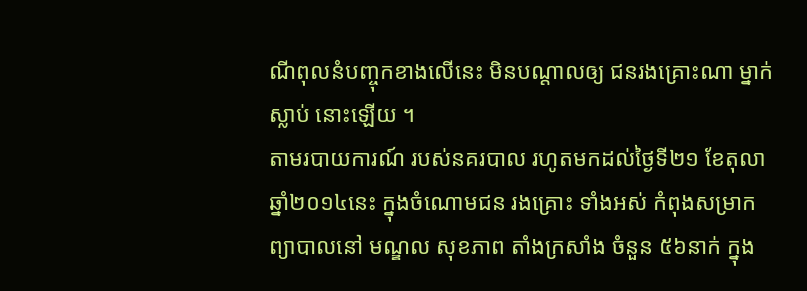ណីពុលនំបញ្ចុកខាងលើនេះ មិនបណ្តាលឲ្យ ជនរងគ្រោះណា ម្នាក់ស្លាប់ នោះឡើយ ។
តាមរបាយការណ៍ របស់នគរបាល រហូតមកដល់ថ្ងៃទី២១ ខែតុលា ឆ្នាំ២០១៤នេះ ក្នុងចំណោមជន រងគ្រោះ ទាំងអស់ កំពុងសម្រាក ព្យាបាលនៅ មណ្ឌល សុខភាព តាំងក្រសាំង ចំនួន ៥៦នាក់ ក្នុង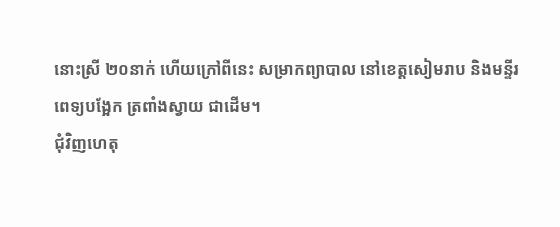នោះស្រី ២០នាក់ ហើយក្រៅពីនេះ សម្រាកព្យាបាល នៅខេត្តសៀមរាប និងមនី្ទរពេទ្យបង្អែក ត្រពាំងស្វាយ ជាដើម។
ជុំវិញហេតុ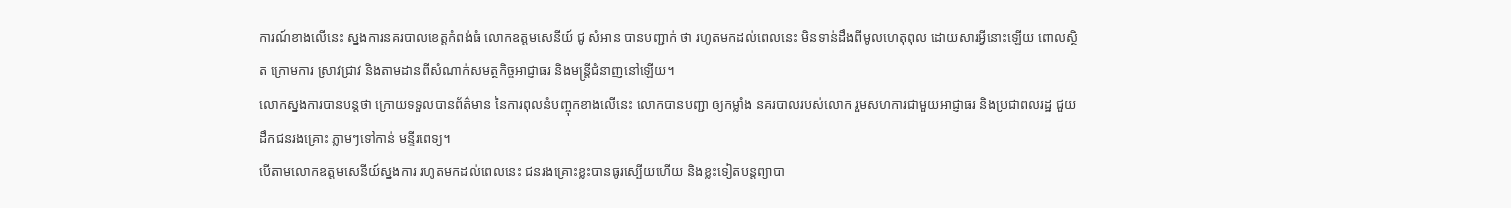ការណ៍ខាងលើនេះ ស្នងការនគរបាលខេត្តកំពង់ធំ លោកឧត្តមសេនីយ៍ ជូ សំអាន បានបញ្ជាក់ ថា រហូតមកដល់ពេលនេះ មិនទាន់ដឹងពីមូលហេតុពុល ដោយសារអ្វីនោះឡើយ ពោលស្ថិត ក្រោមការ ស្រាវជ្រាវ និងតាមដានពីសំណាក់សមត្ថកិច្ចអាជ្ញាធរ និងមន្រ្តីជំនាញនៅឡើយ។
លោកស្នងការបានបន្តថា ក្រោយទទួលបានព័ត៌មាន នៃការពុលនំបញ្ចុកខាងលើនេះ លោកបានបញ្ជា ឲ្យកម្លាំង នគរបាលរបស់លោក រួមសហការជាមួយអាជ្ញាធរ និងប្រជាពលរដ្ឋ ជួយដឹកជនរងគ្រោះ ភ្លាមៗទៅកាន់ មនី្ទរពេទ្យ។
បើតាមលោកឧត្តមសេនីយ៍ស្នងការ រហូតមកដល់ពេលនេះ ជនរងគ្រោះខ្លះបានធូរស្បើយហើយ និងខ្លះទៀតបន្តព្យាបា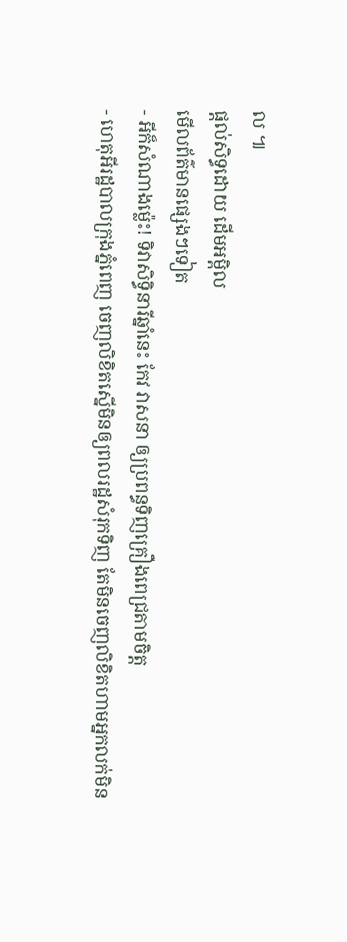ល ៕
ផ្តល់សិទ្ធដោយ ដើមអម្ពិល
មើលព័ត៌មានផ្សេងៗទៀត
- អីក៏សំណាងម្ល៉េះ! ទិវាសិទ្ធិនារីឆ្នាំនេះ កែវ វាសនា ឲ្យប្រពន្ធទិញគ្រឿងពេជ្រតាមចិត្ត
- ហេតុអីរដ្ឋបាលក្រុងភ្នំពេញ ចេញលិខិតស្នើមិនឲ្យពលរដ្ឋសំរុកទិញ តែមិនចេញលិខិតហាមអ្នកលក់មិន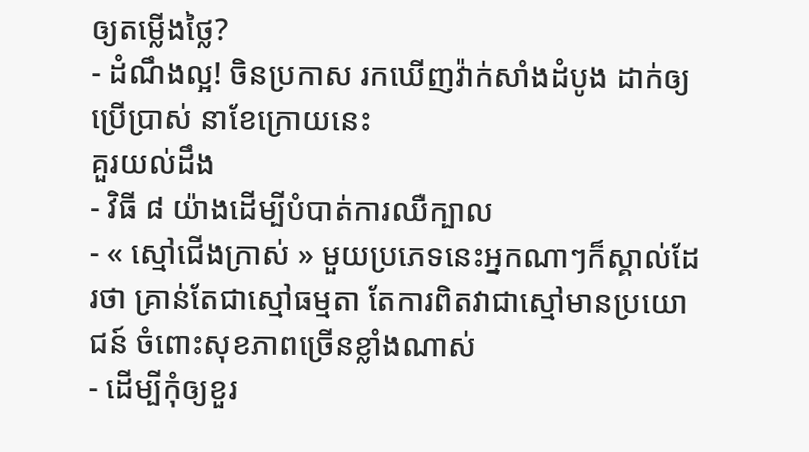ឲ្យតម្លើងថ្លៃ?
- ដំណឹងល្អ! ចិនប្រកាស រកឃើញវ៉ាក់សាំងដំបូង ដាក់ឲ្យប្រើប្រាស់ នាខែក្រោយនេះ
គួរយល់ដឹង
- វិធី ៨ យ៉ាងដើម្បីបំបាត់ការឈឺក្បាល
- « ស្មៅជើងក្រាស់ » មួយប្រភេទនេះអ្នកណាៗក៏ស្គាល់ដែរថា គ្រាន់តែជាស្មៅធម្មតា តែការពិតវាជាស្មៅមានប្រយោជន៍ ចំពោះសុខភាពច្រើនខ្លាំងណាស់
- ដើម្បីកុំឲ្យខួរ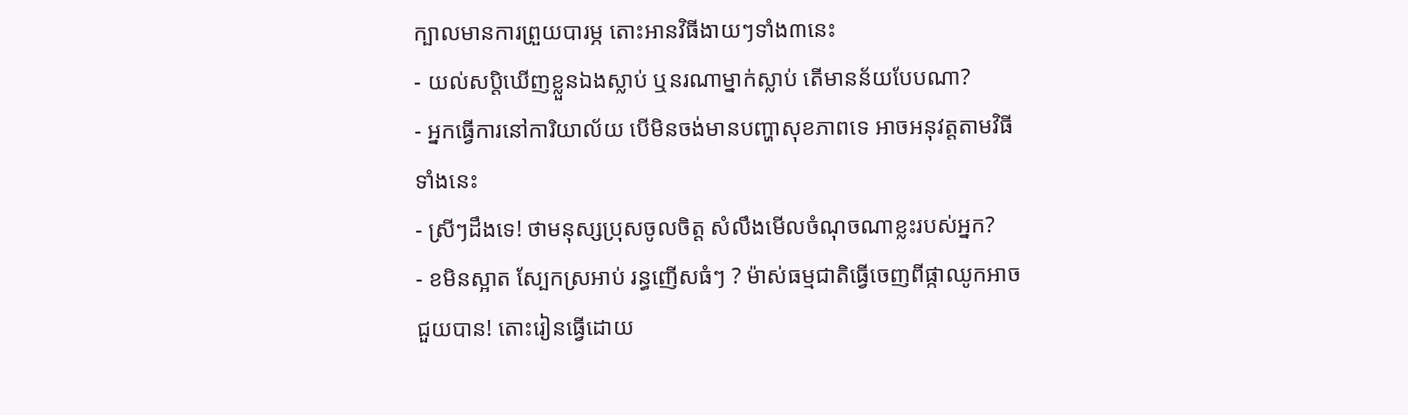ក្បាលមានការព្រួយបារម្ភ តោះអានវិធីងាយៗទាំង៣នេះ
- យល់សប្តិឃើញខ្លួនឯងស្លាប់ ឬនរណាម្នាក់ស្លាប់ តើមានន័យបែបណា?
- អ្នកធ្វើការនៅការិយាល័យ បើមិនចង់មានបញ្ហាសុខភាពទេ អាចអនុវត្តតាមវិធីទាំងនេះ
- ស្រីៗដឹងទេ! ថាមនុស្សប្រុសចូលចិត្ត សំលឹងមើលចំណុចណាខ្លះរបស់អ្នក?
- ខមិនស្អាត ស្បែកស្រអាប់ រន្ធញើសធំៗ ? ម៉ាស់ធម្មជាតិធ្វើចេញពីផ្កាឈូកអាចជួយបាន! តោះរៀនធ្វើដោយ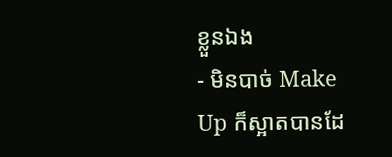ខ្លួនឯង
- មិនបាច់ Make Up ក៏ស្អាតបានដែ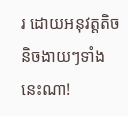រ ដោយអនុវត្តតិចនិចងាយៗទាំងនេះណា!